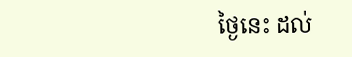ថ្ងៃនេះ ដល់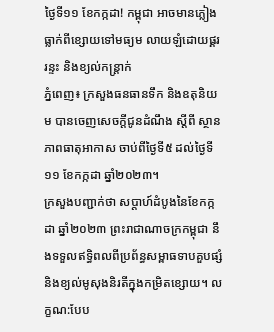ថ្ងៃទី១១ ខែកក្កដា! កម្ពុជា អាចមានភ្លៀងធ្លាក់ពីខ្សោយទៅមធ្យម លាយឡំដោយផ្គរ រន្ទះ និងខ្យល់កន្ត្រាក់
ភ្នំពេញ៖ ក្រសួងធនធានទឹក និងឧតុនិយម បានចេញសេចក្តីជូនដំណឹង ស្ដីពី ស្ថានភាពធាតុអាកាស ចាប់ពីថ្ងៃទី៥ ដល់ថ្ងៃទី១១ ខែកក្កដា ឆ្នាំ២០២៣។
ក្រសួងបញ្ជាក់ថា សប្ដាហ៍ដំបូងនៃខែកក្កដា ឆ្នាំ២០២៣ ព្រះរាជាណាចក្រកម្ពុជា នឹងទទួលឥទ្ធិពលពីប្រព័ន្ធសម្ពាធទាបគួបផ្សំ និងខ្យល់មូសុងនិរតីក្នុងកម្រិតខ្សោយ។ លក្ខណ:បែប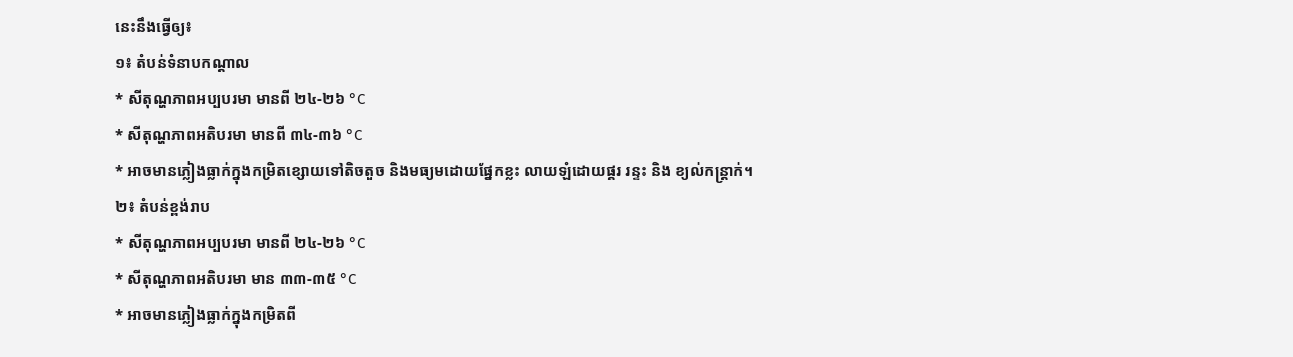នេះនឹងធ្វើឲ្យ៖
១៖ តំបន់ទំនាបកណ្តាល
* សីតុណ្ហភាពអប្បបរមា មានពី ២៤-២៦ °C
* សីតុណ្ហភាពអតិបរមា មានពី ៣៤-៣៦ °C
* អាចមានភ្លៀងធ្លាក់ក្នុងកម្រិតខ្សោយទៅតិចតួច និងមធ្យមដោយផ្នែកខ្លះ លាយឡំដោយផ្គរ រន្ទះ និង ខ្យល់កន្ត្រាក់។
២៖ តំបន់ខ្ពង់រាប
* សីតុណ្ហភាពអប្បបរមា មានពី ២៤-២៦ °C
* សីតុណ្ហភាពអតិបរមា មាន ៣៣-៣៥ °C
* អាចមានភ្លៀងធ្លាក់ក្នុងកម្រិតពី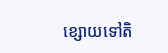ខ្សោយទៅតិ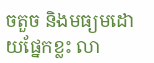ចតួច និងមធ្យមដោយផ្នែកខ្លះ លា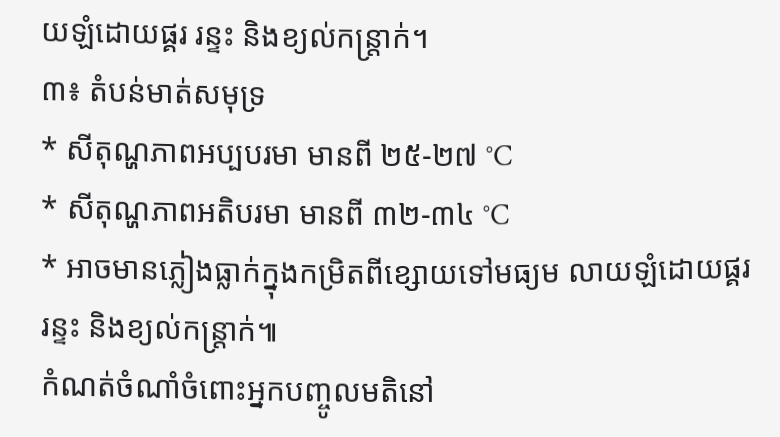យឡំដោយផ្គរ រន្ទះ និងខ្យល់កន្ត្រាក់។
៣៖ តំបន់មាត់សមុទ្រ
* សីតុណ្ហភាពអប្បបរមា មានពី ២៥-២៧ °C
* សីតុណ្ហភាពអតិបរមា មានពី ៣២-៣៤ °C
* អាចមានភ្លៀងធ្លាក់ក្នុងកម្រិតពីខ្សោយទៅមធ្យម លាយឡំដោយផ្គរ រន្ទះ និងខ្យល់កន្ត្រាក់៕
កំណត់ចំណាំចំពោះអ្នកបញ្ចូលមតិនៅ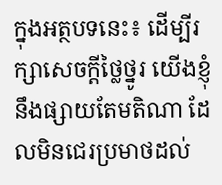ក្នុងអត្ថបទនេះ៖ ដើម្បីរក្សាសេចក្ដីថ្លៃថ្នូរ យើងខ្ញុំនឹងផ្សាយតែមតិណា ដែលមិនជេរប្រមាថដល់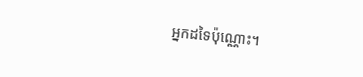អ្នកដទៃប៉ុណ្ណោះ។